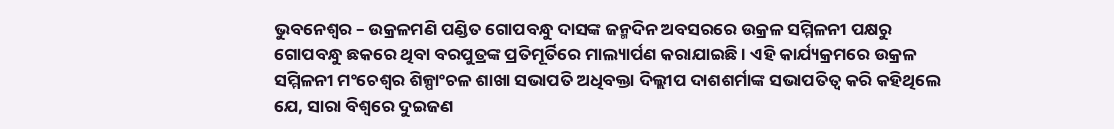ଭୁବନେଶ୍ୱର – ଉକ୍ରଳମଣି ପଣ୍ଡିତ ଗୋପବନ୍ଧୁ ଦାସଙ୍କ ଜନ୍ମଦିନ ଅବସରରେ ଉକ୍ରଳ ସମ୍ମିଳନୀ ପକ୍ଷରୁ ଗୋପବନ୍ଧୁ ଛକରେ ଥିବା ବରପୁତ୍ରଙ୍କ ପ୍ରତିମୂର୍ତିରେ ମାଲ୍ୟାର୍ପଣ କରାଯାଇଛି । ଏହି କାର୍ଯ୍ୟକ୍ରମରେ ଉକ୍ରଳ ସମ୍ମିଳନୀ ମଂଚେଶ୍ୱର ଶିଳ୍ପାଂଚଳ ଶାଖା ସଭାପତି ଅଧିବକ୍ତା ଦିଲ୍ଲୀପ ଦାଶଶର୍ମାଙ୍କ ସଭାପତିତ୍ୱ କରି କହିଥିଲେ ଯେ, ସାରା ବିଶ୍ୱରେ ଦୁଇଜଣ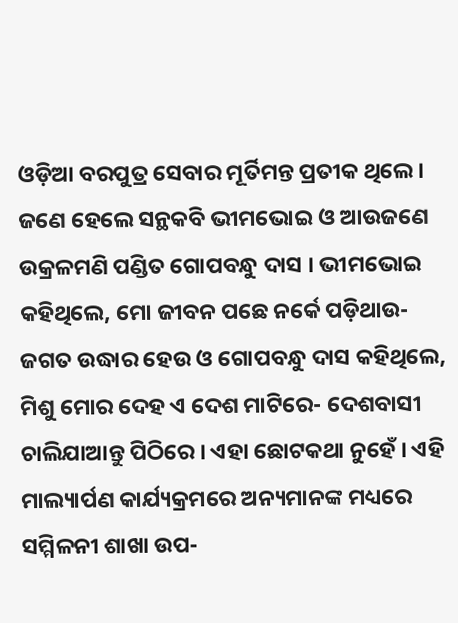ଓଡ଼ିଆ ବରପୁତ୍ର ସେବାର ମୂର୍ତିମନ୍ତ ପ୍ରତୀକ ଥିଲେ । ଜଣେ ହେଲେ ସନ୍ଥକବି ଭୀମଭୋଇ ଓ ଆଉଜଣେ ଉକ୍ରଳମଣି ପଣ୍ଡିତ ଗୋପବନ୍ଧୁ ଦାସ । ଭୀମଭୋଇ କହିଥିଲେ, ମୋ ଜୀବନ ପଛେ ନର୍କେ ପଡ଼ିଥାଉ- ଜଗତ ଉଦ୍ଧାର ହେଉ ଓ ଗୋପବନ୍ଧୁ ଦାସ କହିଥିଲେ, ମିଶୁ ମୋର ଦେହ ଏ ଦେଶ ମାଟିରେ- ଦେଶବାସୀ ଚାଲିଯାଆନ୍ତୁ ପିଠିରେ । ଏହା ଛୋଟକଥା ନୁହେଁ । ଏହି ମାଲ୍ୟାର୍ପଣ କାର୍ଯ୍ୟକ୍ରମରେ ଅନ୍ୟମାନଙ୍କ ମଧ୍ୟରେ ସମ୍ମିଳନୀ ଶାଖା ଉପ-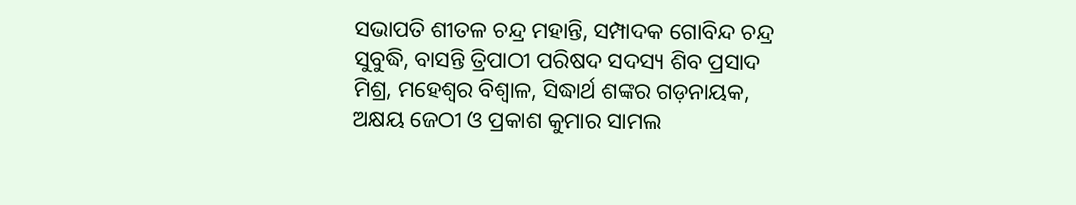ସଭାପତି ଶୀତଳ ଚନ୍ଦ୍ର ମହାନ୍ତି, ସମ୍ପାଦକ ଗୋବିନ୍ଦ ଚନ୍ଦ୍ର ସୁବୁଦ୍ଧି, ବାସନ୍ତି ତ୍ରିପାଠୀ ପରିଷଦ ସଦସ୍ୟ ଶିବ ପ୍ରସାଦ ମିଶ୍ର, ମହେଶ୍ୱର ବିଶ୍ୱାଳ, ସିଦ୍ଧାର୍ଥ ଶଙ୍କର ଗଡ଼ନାୟକ, ଅକ୍ଷୟ ଜେଠୀ ଓ ପ୍ରକାଶ କୁମାର ସାମଲ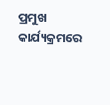ପ୍ରମୁଖ କାର୍ଯ୍ୟକ୍ରମରେ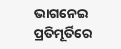ଭାଗନେଇ ପ୍ରତିମୂର୍ତିରେ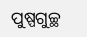ପୁଷ୍ପଗୁଚ୍ଛ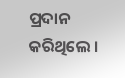ପ୍ରଦାନ କରିଥିଲେ ।